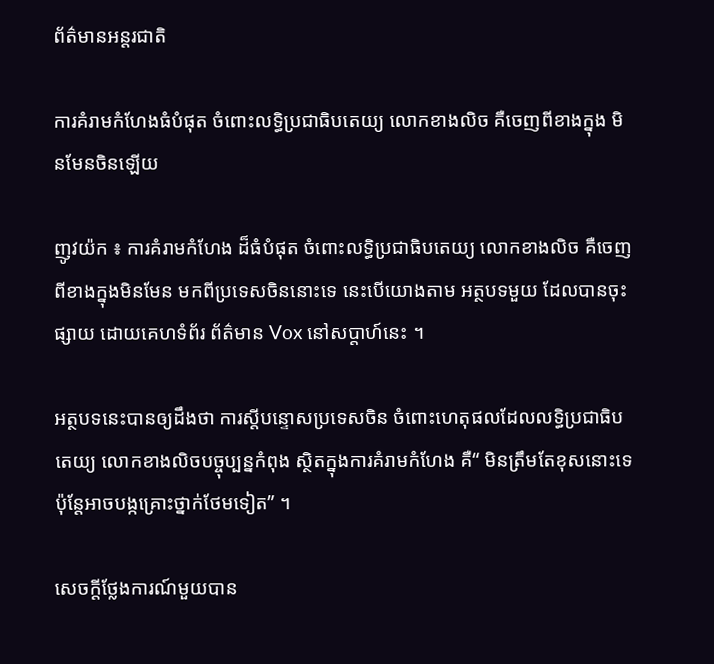ព័ត៌មានអន្តរជាតិ

ការគំរាមកំហែងធំបំផុត ចំពោះលទ្ធិប្រជាធិបតេយ្យ លោកខាងលិច គឺចេញពីខាងក្នុង មិនមែនចិនឡើយ

ញូវយ៉ក ៖ ការគំរាមកំហែង ដ៏ធំបំផុត ចំពោះលទ្ធិប្រជាធិបតេយ្យ លោកខាងលិច គឺចេញពីខាងក្នុងមិនមែន មកពីប្រទេសចិននោះទេ នេះបើយោងតាម អត្ថបទមួយ ដែលបានចុះផ្សាយ ដោយគេហទំព័រ ព័ត៌មាន Vox នៅសប្តាហ៍នេះ ។

អត្ថបទនេះបានឲ្យដឹងថា ការស្តីបន្ទោសប្រទេសចិន ចំពោះហេតុផលដែលលទ្ធិប្រជាធិបតេយ្យ លោកខាងលិចបច្ចុប្បន្នកំពុង ស្ថិតក្នុងការគំរាមកំហែង គឺ“ មិនត្រឹមតែខុសនោះទេ ប៉ុន្តែអាចបង្កគ្រោះថ្នាក់ថែមទៀត” ។

សេចក្តីថ្លែងការណ៍មួយបាន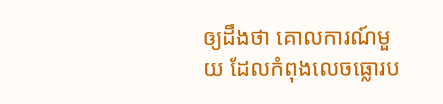ឲ្យដឹងថា គោលការណ៍មួយ ដែលកំពុងលេចធ្លោរប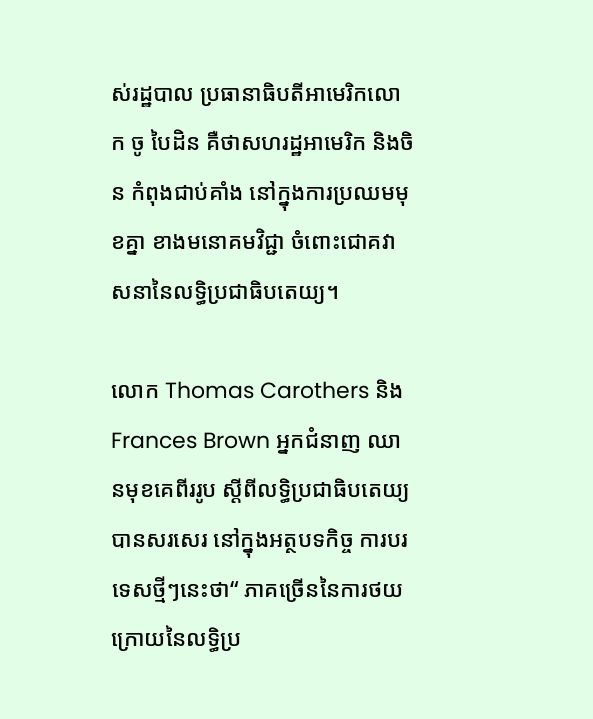ស់រដ្ឋបាល ប្រធានាធិបតីអាមេរិកលោក ចូ បៃដិន គឺថាសហរដ្ឋអាមេរិក និងចិន កំពុងជាប់គាំង នៅក្នុងការប្រឈមមុខគ្នា ខាងមនោគមវិជ្ជា ចំពោះជោគវាសនានៃលទ្ធិប្រជាធិបតេយ្យ។

លោក Thomas Carothers និង Frances Brown អ្នកជំនាញ ឈានមុខគេពីររូប ស្តីពីលទ្ធិប្រជាធិបតេយ្យ បានសរសេរ នៅក្នុងអត្ថបទកិច្ច ការបរទេសថ្មីៗនេះថា“ ភាគច្រើននៃការថយក្រោយនៃលទ្ធិប្រ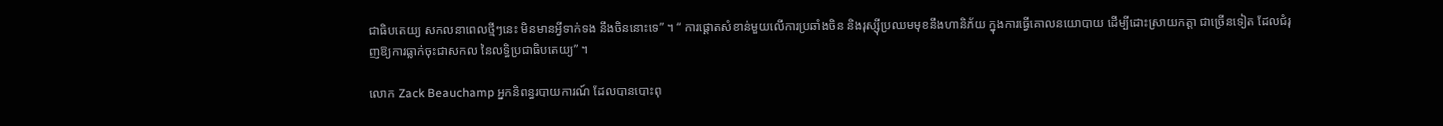ជាធិបតេយ្យ សកលនាពេលថ្មីៗនេះ មិនមានអ្វីទាក់ទង នឹងចិននោះទេ” ។ “ ការផ្តោតសំខាន់មួយលើការប្រឆាំងចិន និងរុស្ស៊ីប្រឈមមុខនឹងហានិភ័យ ក្នុងការធ្វើគោលនយោបាយ ដើម្បីដោះស្រាយកត្តា ជាច្រើនទៀត ដែលជំរុញឱ្យការធ្លាក់ចុះជាសកល នៃលទ្ធិប្រជាធិបតេយ្យ” ។

លោក Zack Beauchamp អ្នកនិពន្ធរបាយការណ៍ ដែលបានបោះពុ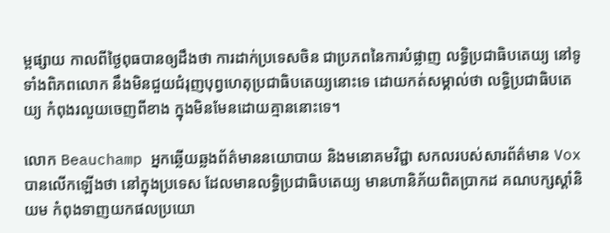ម្ពផ្សាយ កាលពីថ្ងៃពុធបានឲ្យដឹងថា ការដាក់ប្រទេសចិន ជាប្រភពនៃការបំផ្លាញ លទ្ធិប្រជាធិបតេយ្យ នៅទូទាំងពិភពលោក នឹងមិនជួយជំរុញបុព្វហេតុប្រជាធិបតេយ្យនោះទេ ដោយកត់សម្គាល់ថា លទ្ធិប្រជាធិបតេយ្យ កំពុងរលួយចេញពីខាង ក្នុងមិនមែនដោយគ្មាននោះទេ។

លោក Beauchamp អ្នកឆ្លើយឆ្លងព័ត៌មាននយោបាយ និងមនោគមវិជ្ជា សកលរបស់សារព័ត៌មាន Vox បានលើកឡើងថា នៅក្នុងប្រទេស ដែលមានលទ្ធិប្រជាធិបតេយ្យ មានហានិភ័យពិតប្រាកដ គណបក្សស្តាំនិយម កំពុងទាញយកផលប្រយោ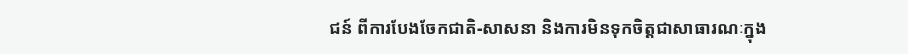ជន៍ ពីការបែងចែកជាតិ-សាសនា និងការមិនទុកចិត្តជាសាធារណៈក្នុង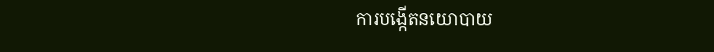ការបង្កើតនយោបាយ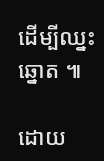ដើម្បីឈ្នះឆ្នោត ៕

ដោយ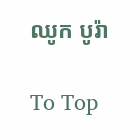ឈូក បូរ៉ា

To Top